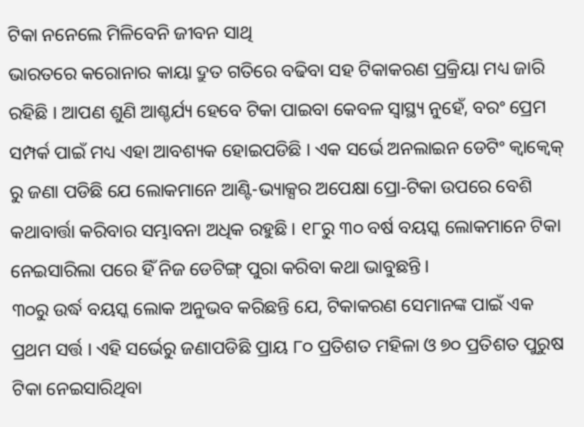ଟିକା ନନେଲେ ମିଳିବେନି ଜୀବନ ସାଥି
ଭାରତରେ କରୋନାର କାୟା ଦ୍ରୁତ ଗତିରେ ବଢିବା ସହ ଟିକାକରଣ ପ୍ରକ୍ରିୟା ମଧ୍ୟ ଜାରି ରହିଛି । ଆପଣ ଶୁଣି ଆଶ୍ଚର୍ଯ୍ୟ ହେବେ ଟିକା ପାଇବା କେବଳ ସ୍ୱାସ୍ଥ୍ୟ ନୁହେଁ, ବରଂ ପ୍ରେମ ସମ୍ପର୍କ ପାଇଁ ମଧ୍ୟ ଏହା ଆବଶ୍ୟକ ହୋଇପଡିଛି । ଏକ ସର୍ଭେ ଅନଲାଇନ ଡେଟିଂ କ୍ୱାକ୍ୱେକ୍ ରୁ ଜଣା ପଡିଛି ଯେ ଲୋକମାନେ ଆଣ୍ଟି-ଭ୍ୟାକ୍ସର ଅପେକ୍ଷା ପ୍ରୋ-ଟିକା ଉପରେ ବେଶି କଥାବାର୍ତ୍ତା କରିବାର ସମ୍ଭାବନା ଅଧିକ ରହୁଛି । ୧୮ରୁ ୩୦ ବର୍ଷ ବୟସ୍କ ଲୋକମାନେ ଟିକା ନେଇସାରିଲା ପରେ ହିଁ ନିଜ ଡେଟିଙ୍ଗ୍ ପୁରା କରିବା କଥା ଭାବୁଛନ୍ତି ।
୩୦ରୁ ଉର୍ଦ୍ଧ ବୟସ୍କ ଲୋକ ଅନୁଭବ କରିଛନ୍ତି ଯେ, ଟିକାକରଣ ସେମାନଙ୍କ ପାଇଁ ଏକ ପ୍ରଥମ ସର୍ତ୍ତ । ଏହି ସର୍ଭେରୁ ଜଣାପଡିଛି ପ୍ରାୟ ୮୦ ପ୍ରତିଶତ ମହିଳା ଓ ୭୦ ପ୍ରତିଶତ ପୁରୁଷ ଟିକା ନେଇସାରିଥିବା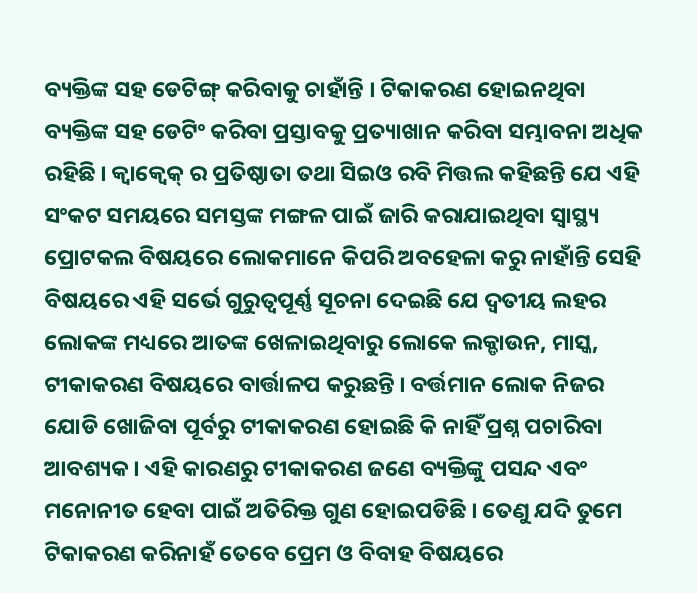ବ୍ୟକ୍ତିଙ୍କ ସହ ଡେଟିଙ୍ଗ୍ କରିବାକୁ ଚାହାଁନ୍ତି । ଟିକାକରଣ ହୋଇନଥିବା ବ୍ୟକ୍ତିଙ୍କ ସହ ଡେଟିଂ କରିବା ପ୍ରସ୍ତାବକୁ ପ୍ରତ୍ୟାଖାନ କରିବା ସମ୍ଭାବନା ଅଧିକ ରହିଛି । କ୍ୱାକ୍ୱେକ୍ ର ପ୍ରତିଷ୍ଠାତା ତଥା ସିଇଓ ରବି ମିତ୍ତଲ କହିଛନ୍ତି ଯେ ଏହି ସଂକଟ ସମୟରେ ସମସ୍ତଙ୍କ ମଙ୍ଗଳ ପାଇଁ ଜାରି କରାଯାଇଥିବା ସ୍ୱାସ୍ଥ୍ୟ ପ୍ରୋଟକଲ ବିଷୟରେ ଲୋକମାନେ କିପରି ଅବହେଳା କରୁ ନାହାଁନ୍ତି ସେହି ବିଷୟରେ ଏହି ସର୍ଭେ ଗୁରୁତ୍ୱପୂର୍ଣ୍ଣ ସୂଚନା ଦେଇଛି ଯେ ଦ୍ୱତୀୟ ଲହର ଲୋକଙ୍କ ମଧ୍ୟରେ ଆତଙ୍କ ଖେଳାଇଥିବାରୁ ଲୋକେ ଲକ୍ଡାଉନ, ମାସ୍କ, ଟୀକାକରଣ ବିଷୟରେ ବାର୍ତ୍ତାଳପ କରୁଛନ୍ତି । ବର୍ତ୍ତମାନ ଲୋକ ନିଜର ଯୋଡି ଖୋଜିବା ପୂର୍ବରୁ ଟୀକାକରଣ ହୋଇଛି କି ନାହିଁ ପ୍ରଶ୍ନ ପଚାରିବା ଆବଶ୍ୟକ । ଏହି କାରଣରୁ ଟୀକାକରଣ ଜଣେ ବ୍ୟକ୍ତିଙ୍କୁ ପସନ୍ଦ ଏବଂ ମନୋନୀତ ହେବା ପାଇଁ ଅତିରିକ୍ତ ଗୁଣ ହୋଇପଡିଛି । ତେଣୁ ଯଦି ତୁମେ ଟିକାକରଣ କରିନାହଁ ତେବେ ପ୍ରେମ ଓ ବିବାହ ବିଷୟରେ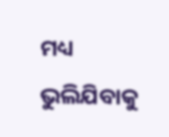ମଧ୍ୟ ଭୁଲିଯିବାକୁ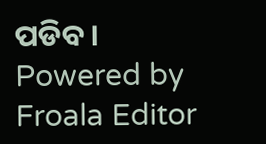ପଡିବ ।
Powered by Froala Editor